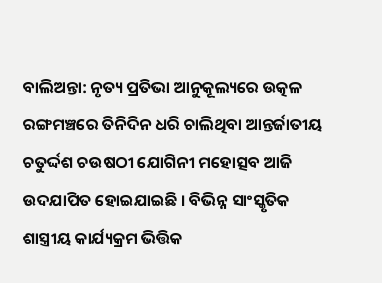ବାଲିଅନ୍ତା: ନୃତ୍ୟ ପ୍ରତିଭା ଆନୁକୂଲ୍ୟରେ ଉତ୍କଳ ରଙ୍ଗମଞ୍ଚରେ ତିନିଦିନ ଧରି ଚାଲିଥିବା ଆନ୍ତର୍ଜାତୀୟ ଚତୁର୍ଦ୍ଦଶ ଚଉଷଠୀ ଯୋଗିନୀ ମହୋତ୍ସବ ଆଜି ଉଦଯାପିତ ହୋଇଯାଇଛି । ବିଭିନ୍ନ ସାଂସ୍କୃତିକ ଶାସ୍ତ୍ରୀୟ କାର୍ଯ୍ୟକ୍ରମ ଭିତ୍ତିକ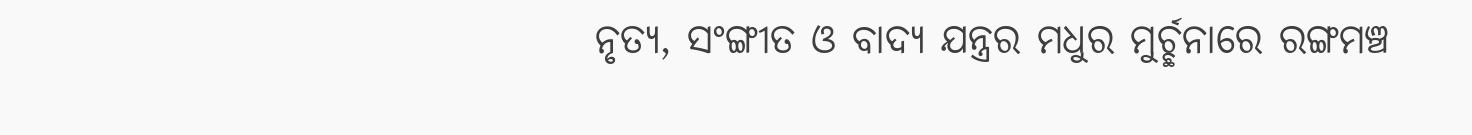ନୃତ୍ୟ, ସଂଙ୍ଗୀତ ଓ ବାଦ୍ୟ ଯନ୍ତ୍ରର ମଧୁର ମୁର୍ଚ୍ଛନାରେ ରଙ୍ଗମଞ୍ଚ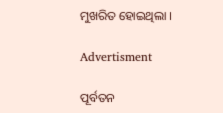ମୁଖରିତ ହୋଇଥିଲା ।

Advertisment

ପୂର୍ବତନ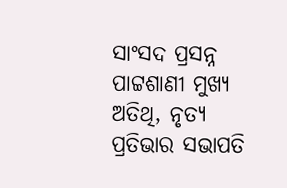ସାଂସଦ ପ୍ରସନ୍ନ ପାଟ୍ଟଶାଣୀ ମୁଖ୍ୟ ଅତିଥି, ନୃତ୍ୟ ପ୍ରତିଭାର ସଭାପତି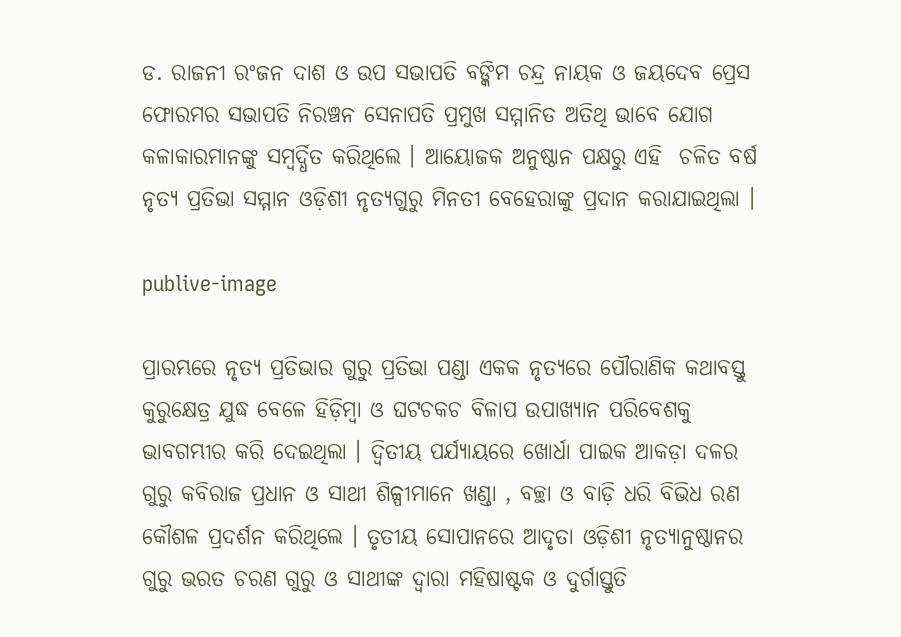ଡ. ରାଜନୀ ରଂଜନ ଦାଶ ଓ ଉପ ସଭାପତି ବଙ୍କିମ ଚନ୍ଦ୍ର ନାୟକ ଓ ଜୟଦେବ ପ୍ରେସ ଫୋରମର ସଭାପତି ନିରଞ୍ଚନ ସେନାପତି ପ୍ରମୁଖ ସମ୍ମାନିତ ଅତିଥି ଭାବେ ଯୋଗ କଳାକାରମାନଙ୍କୁ ସମ୍ବର୍ଦ୍ଧିତ କରିଥିଲେ । ଆୟୋଜକ ଅନୁଷ୍ଠାନ ପକ୍ଷରୁ ଏହି  ଚଳିତ ବର୍ଷ ନୃତ୍ୟ ପ୍ରତିଭା ସମ୍ମାନ ଓଡ଼ିଶୀ ନୃତ୍ୟଗୁରୁ ମିନତୀ ବେହେରାଙ୍କୁ ପ୍ରଦାନ କରାଯାଇଥିଲା ।

publive-image

ପ୍ରାରମ୍ଭରେ ନୃତ୍ୟ ପ୍ରତିଭାର ଗୁରୁ ପ୍ରତିଭା ପଣ୍ଡା ଏକକ ନୃତ୍ୟରେ ପୌରାଣିକ କଥାବସ୍ତୁ କୁରୁକ୍ଷେତ୍ର ଯୁଦ୍ଧ ବେଳେ ହିଡ଼ିମ୍ବା ଓ ଘଟଚକଚ ବିଳାପ ଉପାଖ୍ୟାନ ପରିବେଶକୁ ଭାବଗମ୍ଭୀର କରି ଦେଇଥିଲା । ଦ୍ବିତୀୟ ପର୍ଯ୍ୟାୟରେ ଖୋର୍ଧା ପାଇକ ଆକଡ଼ା ଦଳର ଗୁରୁ କବିରାଜ ପ୍ରଧାନ ଓ ସାଥୀ ଶିଳ୍ପୀମାନେ ଖଣ୍ଡା , ବଚ୍ଛା ଓ ବାଡ଼ି ଧରି ବିଭିଧ ରଣ କୌଶଳ ପ୍ରଦର୍ଶନ କରିଥିଲେ । ତୃତୀୟ ସୋପାନରେ ଆଦୃତା ଓଡ଼ିଶୀ ନୃତ୍ୟାନୁଷ୍ଠାନର ଗୁରୁ ଭରତ ଚରଣ ଗୁରୁ ଓ ସାଥୀଙ୍କ ଦ୍ବାରା ମହିଷାଷ୍ଟକ ଓ ଦୁର୍ଗାସ୍ତୁତି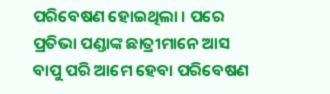ପରିବେଷଣ ହୋଇଥିଲା । ପରେ ପ୍ରତିଭା ପଣ୍ଡାଙ୍କ ଛାତ୍ରୀମାନେ ଆସ ବାପୁ ପରି ଆମେ ହେବା ପରିବେଷଣ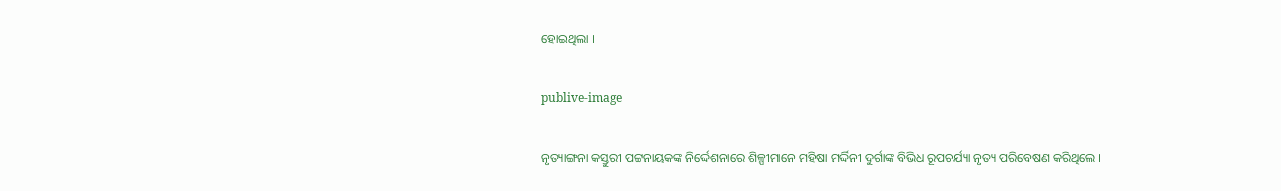ହୋଇଥିଲା ।

publive-image

ନୃତ୍ୟାଙ୍ଗନା କସ୍ତୁରୀ ପଟ୍ଟନାୟକଙ୍କ ନିର୍ଦ୍ଦେଶନାରେ ଶିଳ୍ପୀମାନେ ମହିଷ‌ା ମର୍ଦ୍ଦିନୀ ଦୁର୍ଗାଙ୍କ ବିଭିଧ ରୂପଚର୍ଯ୍ୟା ନୃତ୍ୟ ପରିବେଷଣ କରିଥିଲେ ।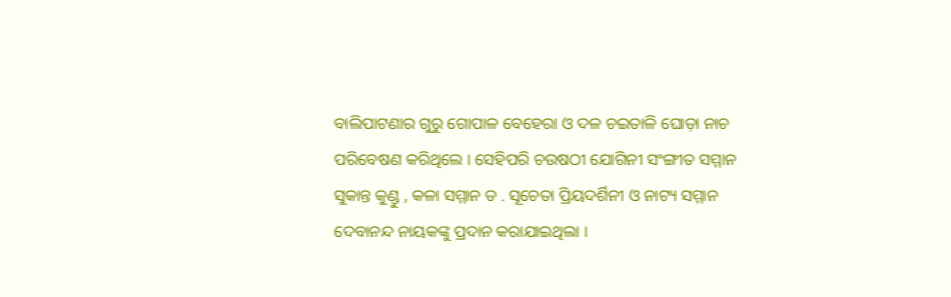ବାଲିପାଟଣାର ଗୁରୁ ଗୋପାଳ ବେହେରା ଓ ଦଳ ଚଇତାଳି ଘୋଡ଼ା ନାଚ ପରିବେଷଣ କରିଥିଲେ । ସେହିପରି ଚଉଷଠୀ ଯୋଗିନୀ ସଂଙ୍ଗୀତ ସମ୍ମାନ ସୁକାନ୍ତ କୁଣ୍ଡୁ , କଳା ସମ୍ମାନ ଡ . ସୂଚେତା ପ୍ରିୟଦର୍ଶିନୀ ଓ ନାଟ୍ୟ ସମ୍ମାନ ଦେବାନନ୍ଦ ନାୟକଙ୍କୁ ପ୍ରଦାନ କରାଯାଇଥିଲା ।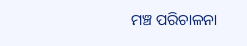ମଞ୍ଚ ପରିଚାଳନା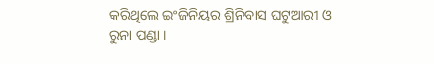କରିଥିଲେ ଇଂଜିନିୟର ଶ୍ରିନିବାସ ଘଟୁଆରୀ ଓ ରୁନା ପଣ୍ଡା ।